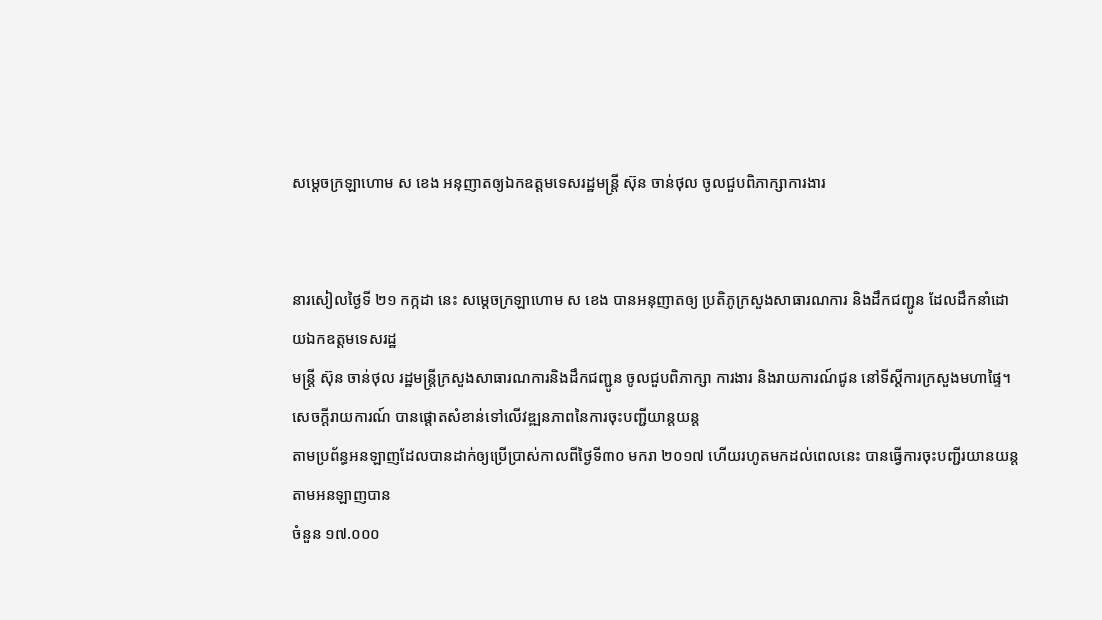សម្តេចក្រឡាហោម ស ខេង អនុញាតឲ្យឯកឧត្តមទេសរដ្ឋមន្រ្តី ស៊ុន ចាន់ថុល ចូលជួបពិភាក្សាការងារ


នារសៀលថ្ងៃទី ២១ កក្កដា នេះ សម្តេចក្រឡាហោម ស ខេង បានអនុញាតឲ្យ ប្រតិភូក្រសួងសាធារណការ និងដឹកជញ្ជូន ដែលដឹកនាំដោយឯកឧត្តមទេសរដ្ឋ
មន្រ្តី ស៊ុន ចាន់ថុល រដ្ឋមន្រ្តីក្រសួងសាធារណការនិងដឹកជញ្ជូន ចូលជួបពិភាក្សា ការងារ និងរាយការណ៍ជូន នៅទីស្តីការក្រសួងមហាផ្ទៃ។
សេចក្តីរាយការណ៍ បានផ្តោតសំខាន់ទៅលើវឌ្ឍនភាពនៃការចុះបញ្ជីយាន្តយន្ត
តាមប្រព័ន្ធអនឡាញដែលបានដាក់ឲ្យប្រើប្រាស់កាលពីថ្ងៃទី៣០ មករា ២០១៧ ហើយរហូតមកដល់ពេលនេះ បានធ្វើការចុះបញ្ជីរយានយន្តតាមអនឡាញបាន
ចំនួន ១៧.០០០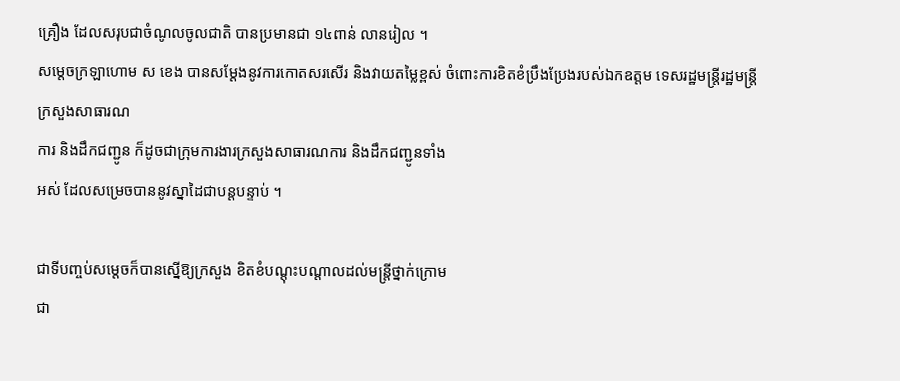គ្រឿង ដែលសរុបជាចំណូលចូលជាតិ បានប្រមានជា ១៤ពាន់ លានរៀល ។
សម្តេចក្រឡាហោម ស ខេង បានសម្តែងនូវការកោតសរសើរ និងវាយតម្លៃខ្ពស់ ចំពោះការខិតខំប្រឹងប្រែងរបស់ឯកឧត្តម ទេសរដ្ឋមន្ត្រីរដ្ឋមន្ត្រីក្រសួងសាធារណ
ការ និងដឹកជញ្ជូន ក៏ដូចជាក្រុមការងារក្រសួងសាធារណការ និងដឹកជញ្ជូនទាំង
អស់ ដែលសម្រេចបាននូវស្នាដៃជាបន្តបន្ទាប់ ។

ជាទីបញ្ចប់សម្តេចក៏បានស្នើឱ្យក្រសួង ខិតខំបណ្តុះបណ្តាលដល់មន្ត្រីថ្នាក់ក្រោម
ជា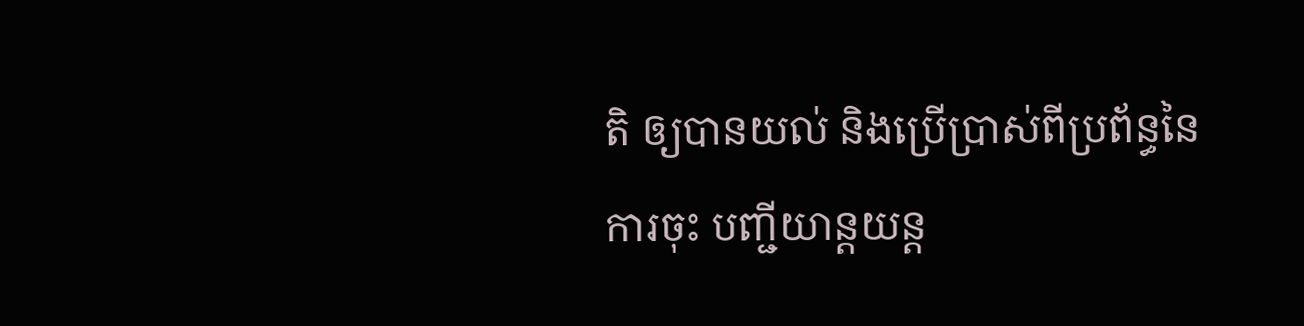តិ ឲ្យបានយល់ និងប្រើប្រាស់ពីប្រព័ន្ធនៃការចុះ បញ្ជីយាន្តយន្ត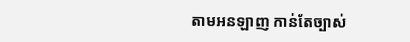តាមអនឡាញ កាន់តែច្បាស់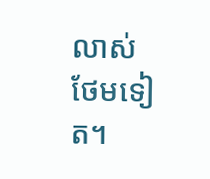លាស់ថែមទៀត។